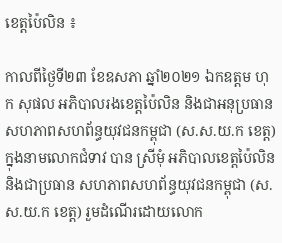ខេត្តប៉ៃលិន ៖

កាលពីថ្ងៃទី២៣ ខែឧសភា ឆ្នាំ២០២១ ឯកឧត្តម ហុក សុផល អភិបាលរងខេត្តប៉ៃលិន និងជាអនុប្រធាន សហភាពសហព័ន្ធយុវជនកម្ពុជា (ស.ស.យ.ក ខេត្ត) ក្នុងនាមលោកជំទាវ បាន ស្រីមុំ អភិបាលខេត្តប៉ៃលិន និងជាប្រធាន សហភាពសហព័ន្ធយុវជនកម្ពុជា (ស.ស.យ.ក ខេត្ត) រួមដំណើរដោយលោក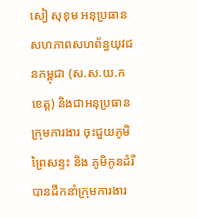សៀ សុខុម អនុប្រធានសហភាពសហព័ន្ធយុវជនកម្ពុជា (ស.ស.យ.ក ខេត្ត) និងជាអនុប្រធានក្រុមការងារ ចុះជួយភូមិព្រៃសន្ទះ និង ភូមិកូនដំរី បានដឹកនាំក្រុមការងារ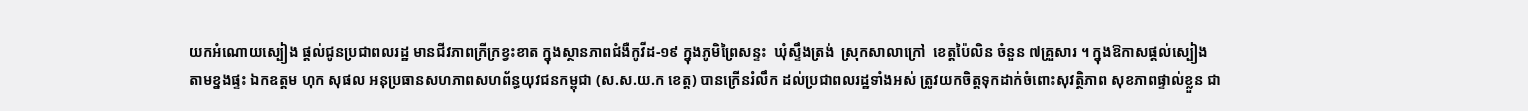យកអំណោយស្បៀង ផ្តល់ជូនប្រជាពលរដ្ឋ មានជីវភាពក្រីក្រខ្វះខាត ក្នុងស្ថានភាពជំងឺកូវីដ-១៩ ក្នុងភូមិព្រៃសន្ទះ  ឃុំស្ទឹងត្រង់  ស្រុកសាលាក្រៅ  ខេត្តប៉ៃលិន ចំនួន ៧គ្រួសារ ។ ក្នុងឱកាសផ្តល់ស្បៀងតាមខ្នងផ្ទះ ឯកឧត្តម ហុក សុផល អនុប្រធានសហភាពសហព័ន្ធយុវជនកម្ពុជា (ស.ស.យ.ក ខេត្ត) បានក្រើនរំលឹក ដល់ប្រជាពលរដ្ឋទាំងអស់ ត្រូវយកចិត្តទុកដាក់ចំពោះសុវត្ថិភាព សុខភាពផ្ទាល់ខ្លួន ជា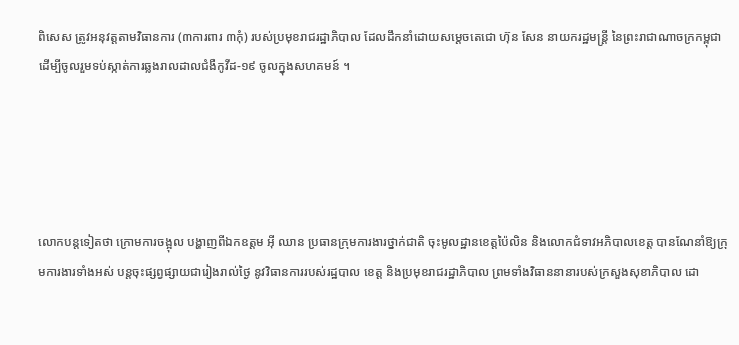ពិសេស ត្រូវអនុវត្តតាមវិធានការ (៣ការពារ ៣កុំ) របស់ប្រមុខរាជរដ្ឋាភិបាល ដែលដឹកនាំដោយសម្ដេចតេជោ ហ៊ុន សែន នាយករដ្ឋមន្រ្តី នៃព្រះរាជាណាចក្រកម្ពុជា ដើម្បីចូលរួមទប់ស្កាត់ការឆ្លងរាលដាលជំងឺកូវីដ-១៩ ចូលក្នុងសហគមន៍ ។





លោកបន្តទៀតថា ក្រោមការចង្អុល បង្ហាញពីឯកឧត្តម អ៊ី ឈាន ប្រធានក្រុមការងារថ្នាក់ជាតិ ចុះមូលដ្ឋានខេត្តប៉ៃលិន និងលោកជំទាវអភិបាលខេត្ត បានណែនាំឱ្យក្រុមការងារទាំងអស់ បន្តចុះផ្សព្វផ្សាយជារៀងរាល់ថ្ងៃ នូវវិធានការរបស់រដ្ឋបាល ខេត្ត និងប្រមុខរាជរដ្ឋាភិបាល ព្រមទាំងវិធាននានារបស់ក្រសួងសុខាភិបាល ដោ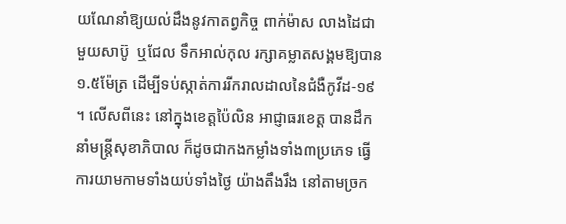យណែនាំឱ្យយល់ដឹងនូវកាតព្វកិច្ច ពាក់ម៉ាស លាងដៃជាមួយសាប៊ូ  ឬជែល ទឹកអាល់កុល រក្សាគម្លាតសង្គមឱ្យបាន១.៥ម៉ែត្រ ដើម្បីទប់ស្កាត់ការរីករាលដាលនៃជំងឺកូវីដ-១៩ ។ លើសពីនេះ នៅក្នុងខេត្តប៉ៃលិន អាជ្ញាធរខេត្ត បានដឹកនាំមន្រ្តីសុខាភិបាល ក៏ដូចជាកងកម្លាំងទាំង៣ប្រភេទ ធ្វើការយាមកាមទាំងយប់ទាំងថ្ងៃ យ៉ាងតឹងរឹង នៅតាមច្រក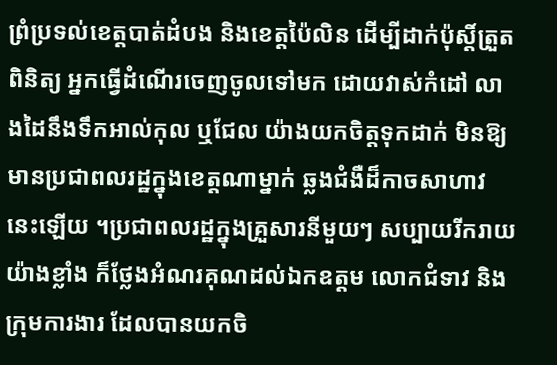ព្រំប្រទល់ខេត្តបាត់ដំបង និងខេត្តប៉ៃលិន ដើម្បីដាក់ប៉ុស្តិ៍ត្រួតពិនិត្យ អ្នកធ្វើដំណើរចេញចូលទៅមក ដោយវាស់កំដៅ លាងដៃនឹងទឹកអាល់កុល ឬជែល យ៉ាងយកចិត្តទុកដាក់ មិនឱ្យមានប្រជាពលរដ្ឋក្នុងខេត្តណាម្នាក់ ឆ្លងជំងឺដ៏កាចសាហាវនេះឡើយ ។ប្រជាពលរដ្ឋក្នុងគ្រួសារនីមួយៗ សប្បាយរីករាយយ៉ាងខ្លាំង ក៏ថ្លែងអំណរគុណដល់ឯកឧត្តម លោកជំទាវ និងក្រុមការងារ ដែលបានយកចិ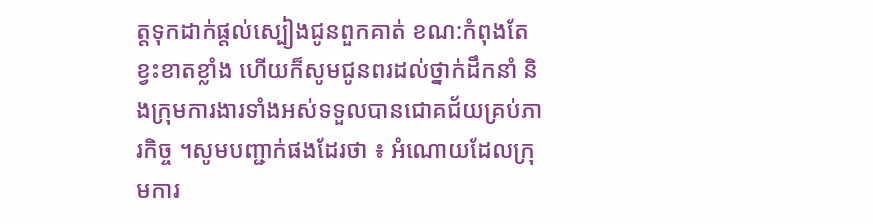ត្តទុកដាក់ផ្តល់ស្បៀងជូនពួកគាត់ ខណ:កំពុងតែខ្វះខាតខ្លាំង ហើយក៏សូមជូនពរដល់ថ្នាក់ដឹកនាំ និងក្រុមការងារទាំងអស់ទទួលបានជោគជ័យគ្រប់ភារកិច្ច ។សូមបញ្ជាក់ផងដែរថា ៖ អំណោយដែលក្រុមការ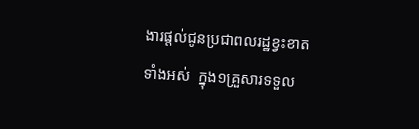ងារផ្តល់ជូនប្រជាពលរដ្ឋខ្វះខាតទាំងអស់  ក្នុង១គ្រួសារទទួល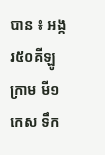បាន ៖ អង្ករ៥០គីឡូក្រាម មី១កេស ទឹក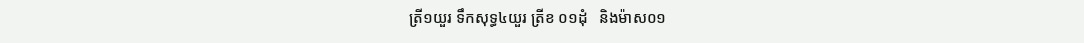ត្រី១យួរ ទឹកសុទ្ធ៤យួរ ត្រីខ ០១ដុំ   និងម៉ាស០១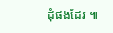ដុំផងដែរ ៕